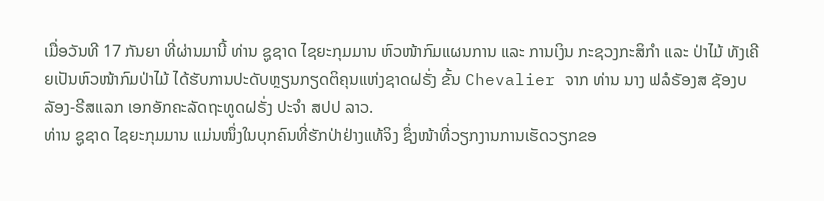ເມື່ອວັນທີ 17 ກັນຍາ ທີ່ຜ່ານມານີ້ ທ່ານ ຊູຊາດ ໄຊຍະກຸມມານ ຫົວໜ້າກົມແຜນການ ແລະ ການເງິນ ກະຊວງກະສິກຳ ແລະ ປ່າໄມ້ ທັງເຄີຍເປັນຫົວໜ້າກົມປ່າໄມ້ ໄດ້ຮັບການປະດັບຫຼຽນກຽດຕິຄຸນແຫ່ງຊາດຝຣັ່ງ ຂັ້ນ Chevalier ຈາກ ທ່ານ ນາງ ຟລໍຣັອງສ ຊັອງບລັອງ-ຣີສແລກ ເອກອັກຄະລັດຖະທູດຝຣັ່ງ ປະຈຳ ສປປ ລາວ.
ທ່ານ ຊູຊາດ ໄຊຍະກຸມມານ ແມ່ນໜຶ່ງໃນບຸກຄົນທີ່ຮັກປ່າຢ່າງແທ້ຈິງ ຊຶ່ງໜ້າທີ່ວຽກງານການເຮັດວຽກຂອ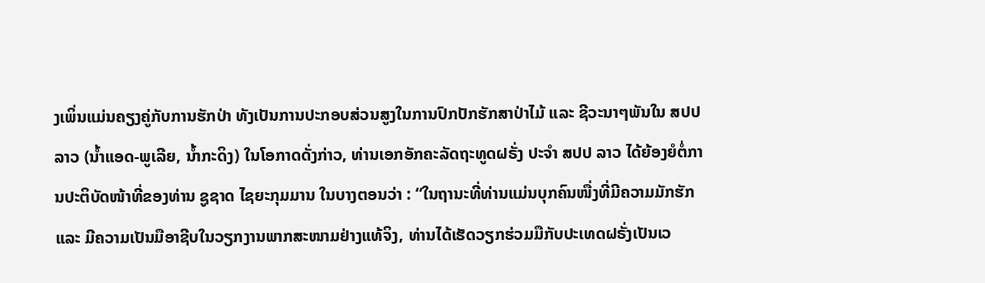ງເພິ່ນແມ່ນຄຽງຄູ່ກັບການຮັກປ່າ ທັງເປັນການປະກອບສ່ວນສູງໃນການປົກປັກຮັກສາປ່າໄມ້ ແລະ ຊີວະນາໆພັນໃນ ສປປ ລາວ (ນໍ້າແອດ-ພູເລີຍ, ນໍ້າກະດິງ) ໃນໂອກາດດັ່ງກ່າວ, ທ່ານເອກອັກຄະລັດຖະທູດຝຣັ່ງ ປະຈຳ ສປປ ລາວ ໄດ້ຍ້ອງຍໍຕໍ່ການປະຕິບັດໜ້າທີ່ຂອງທ່ານ ຊູຊາດ ໄຊຍະກຸມມານ ໃນບາງຕອນວ່າ : “ໃນຖານະທີ່ທ່ານແມ່ນບຸກຄົນໜື່ງທີ່ມີຄວາມມັກຮັກ ແລະ ມີຄວາມເປັນມືອາຊີບໃນວຽກງານພາກສະໜາມຢ່າງແທ້ຈິງ, ທ່ານໄດ້ເຮັດວຽກຮ່ວມມືກັບປະເທດຝຣັ່ງເປັນເວ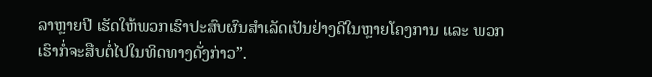ລາຫຼາຍປີ ເຮັດໃຫ້ພວກເຮົາປະສົບຜົນສຳເລັດເປັນຢ່າງດີໃນຫຼາຍໂຄງການ ແລະ ພວກເຮົາກໍ່ຈະສືບຕໍ່ໄປໃນທິດທາງດັ່ງກ່າວ”.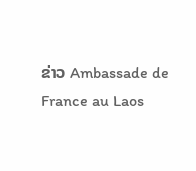ຂ່າວ Ambassade de France au Laos